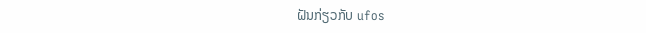ຝັນກ່ຽວກັບ ufos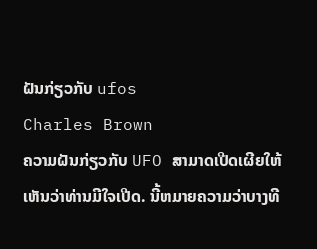ຝັນກ່ຽວກັບ ufos
Charles Brown
ຄວາມຝັນກ່ຽວກັບ UFO ສາມາດເປີດເຜີຍໃຫ້ເຫັນວ່າທ່ານມີໃຈເປີດ. ນີ້ຫມາຍຄວາມວ່າບາງທີ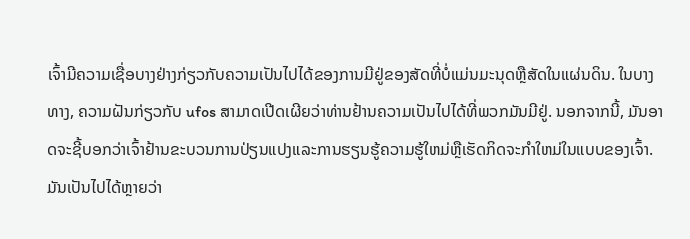ເຈົ້າມີຄວາມເຊື່ອບາງຢ່າງກ່ຽວກັບຄວາມເປັນໄປໄດ້ຂອງການມີຢູ່ຂອງສັດທີ່ບໍ່ແມ່ນມະນຸດຫຼືສັດໃນແຜ່ນດິນ. ໃນບາງທາງ, ຄວາມຝັນກ່ຽວກັບ ufos ສາມາດເປີດເຜີຍວ່າທ່ານຢ້ານຄວາມເປັນໄປໄດ້ທີ່ພວກມັນມີຢູ່. ນອກຈາກນີ້, ມັນອາດຈະຊີ້ບອກວ່າເຈົ້າຢ້ານຂະບວນການປ່ຽນແປງແລະການຮຽນຮູ້ຄວາມຮູ້ໃຫມ່ຫຼືເຮັດກິດຈະກໍາໃຫມ່ໃນແບບຂອງເຈົ້າ. ມັນເປັນໄປໄດ້ຫຼາຍວ່າ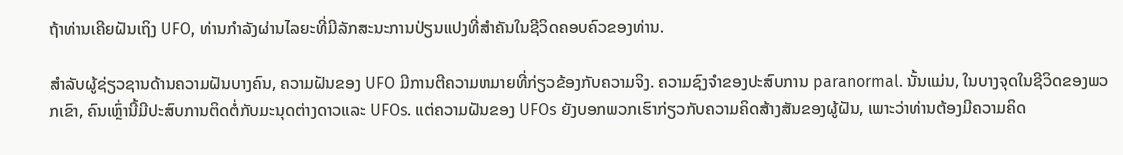ຖ້າທ່ານເຄີຍຝັນເຖິງ UFO, ທ່ານກໍາລັງຜ່ານໄລຍະທີ່ມີລັກສະນະການປ່ຽນແປງທີ່ສໍາຄັນໃນຊີວິດຄອບຄົວຂອງທ່ານ.

ສໍາລັບຜູ້ຊ່ຽວຊານດ້ານຄວາມຝັນບາງຄົນ, ຄວາມຝັນຂອງ UFO ມີການຕີຄວາມຫມາຍທີ່ກ່ຽວຂ້ອງກັບຄວາມຈິງ. ຄວາມຊົງຈໍາຂອງປະສົບການ paranormal. ນັ້ນແມ່ນ, ໃນບາງຈຸດໃນຊີວິດຂອງພວກເຂົາ, ຄົນເຫຼົ່ານີ້ມີປະສົບການຕິດຕໍ່ກັບມະນຸດຕ່າງດາວແລະ UFOs. ແຕ່ຄວາມຝັນຂອງ UFOs ຍັງບອກພວກເຮົາກ່ຽວກັບຄວາມຄິດສ້າງສັນຂອງຜູ້ຝັນ, ເພາະວ່າທ່ານຕ້ອງມີຄວາມຄິດ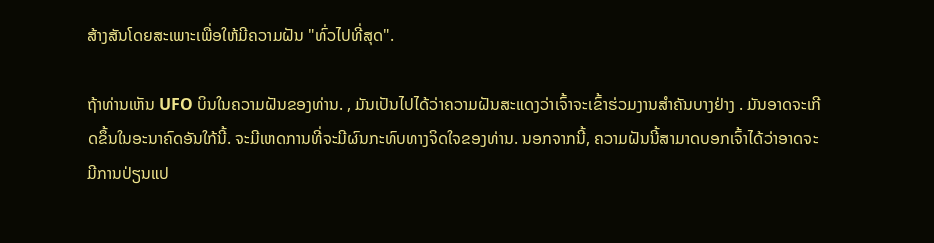ສ້າງສັນໂດຍສະເພາະເພື່ອໃຫ້ມີຄວາມຝັນ "ທົ່ວໄປທີ່ສຸດ".

ຖ້າທ່ານເຫັນ UFO ບິນໃນຄວາມຝັນຂອງທ່ານ. , ມັນເປັນໄປໄດ້ວ່າຄວາມຝັນສະແດງວ່າເຈົ້າຈະເຂົ້າຮ່ວມງານສຳຄັນບາງຢ່າງ . ມັນອາດຈະເກີດຂຶ້ນໃນອະນາຄົດອັນໃກ້ນີ້. ຈະມີເຫດການທີ່ຈະມີຜົນກະທົບທາງຈິດໃຈຂອງທ່ານ. ນອກຈາກນີ້, ຄວາມຝັນນີ້ສາມາດບອກເຈົ້າໄດ້ວ່າອາດຈະມີການປ່ຽນແປ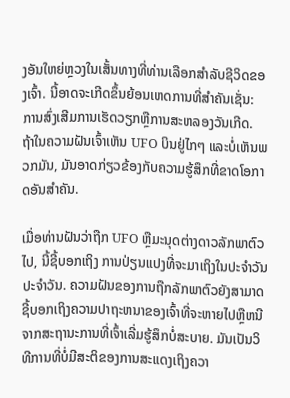ງອັນໃຫຍ່ຫຼວງໃນເສັ້ນທາງທີ່ທ່ານເລືອກສໍາລັບຊີວິດຂອງເຈົ້າ. ນີ້ອາດຈະເກີດຂຶ້ນຍ້ອນເຫດການທີ່ສໍາຄັນເຊັ່ນ: ການສົ່ງເສີມການເຮັດວຽກຫຼືການສະຫລອງວັນເກີດ. ຖ້າໃນຄວາມຝັນເຈົ້າເຫັນ UFO ບິນຢູ່ໄກໆ ແລະບໍ່ເຫັນພວກມັນ, ມັນອາດກ່ຽວຂ້ອງກັບຄວາມຮູ້ສຶກທີ່ຂາດໂອກາດອັນສຳຄັນ.

ເມື່ອທ່ານຝັນວ່າຖືກ UFO ຫຼືມະນຸດຕ່າງດາວລັກພາຕົວໄປ, ນີ້ຊີ້ບອກເຖິງ ການປ່ຽນແປງທີ່ຈະມາເຖິງໃນປະຈໍາວັນປະຈໍາວັນ. ຄວາມຝັນຂອງການຖືກລັກພາຕົວຍັງສາມາດຊີ້ບອກເຖິງຄວາມປາຖະຫນາຂອງເຈົ້າທີ່ຈະຫາຍໄປຫຼືຫນີຈາກສະຖານະການທີ່ເຈົ້າເລີ່ມຮູ້ສຶກບໍ່ສະບາຍ. ມັນເປັນວິທີການທີ່ບໍ່ມີສະຕິຂອງການສະແດງເຖິງຄວາ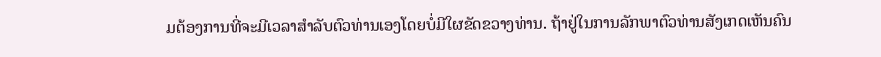ມຕ້ອງການທີ່ຈະມີເວລາສໍາລັບຕົວທ່ານເອງໂດຍບໍ່ມີໃຜຂັດຂວາງທ່ານ. ຖ້າຢູ່ໃນການລັກພາຕົວທ່ານສັງເກດເຫັນຄົນ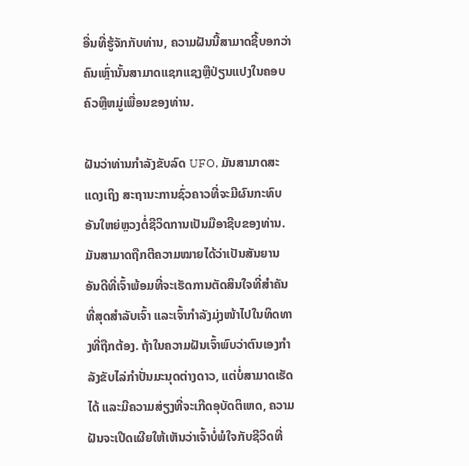ອື່ນທີ່ຮູ້ຈັກກັບທ່ານ, ຄວາມຝັນນີ້ສາມາດຊີ້ບອກວ່າຄົນເຫຼົ່ານັ້ນສາມາດແຊກແຊງຫຼືປ່ຽນແປງໃນຄອບຄົວຫຼືຫມູ່ເພື່ອນຂອງທ່ານ.

ຝັນວ່າທ່ານກໍາລັງຂັບລົດ UFO, ມັນສາມາດສະແດງເຖິງ ສະຖານະການຊົ່ວຄາວທີ່ຈະມີຜົນກະທົບອັນໃຫຍ່ຫຼວງຕໍ່ຊີວິດການເປັນມືອາຊີບຂອງທ່ານ. ມັນສາມາດຖືກຕີຄວາມໝາຍໄດ້ວ່າເປັນສັນຍານອັນດີທີ່ເຈົ້າພ້ອມທີ່ຈະເຮັດການຕັດສິນໃຈທີ່ສຳຄັນທີ່ສຸດສຳລັບເຈົ້າ ແລະເຈົ້າກຳລັງມຸ່ງໜ້າໄປໃນທິດທາງທີ່ຖືກຕ້ອງ. ຖ້າໃນຄວາມຝັນເຈົ້າພົບວ່າຕົນເອງກຳລັງຂັບໄລ່ກຳປັ່ນມະນຸດຕ່າງດາວ, ແຕ່ບໍ່ສາມາດເຮັດໄດ້ ແລະມີຄວາມສ່ຽງທີ່ຈະເກີດອຸບັດຕິເຫດ, ຄວາມຝັນຈະເປີດເຜີຍໃຫ້ເຫັນວ່າເຈົ້າບໍ່ພໍໃຈກັບຊີວິດທີ່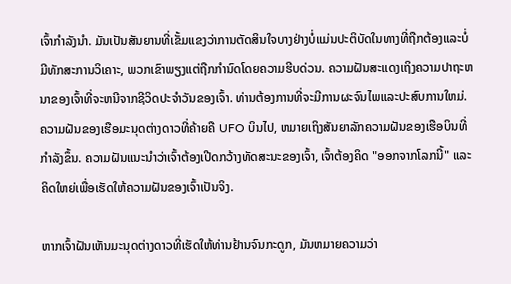ເຈົ້າກຳລັງນຳ. ມັນເປັນສັນຍານທີ່ເຂັ້ມແຂງວ່າການຕັດສິນໃຈບາງຢ່າງບໍ່ແມ່ນປະຕິບັດໃນທາງທີ່ຖືກຕ້ອງແລະບໍ່ມີທັກສະການວິເຄາະ, ພວກເຂົາພຽງແຕ່ຖືກກໍານົດໂດຍຄວາມຮີບດ່ວນ. ຄວາມຝັນສະແດງເຖິງຄວາມປາຖະຫນາຂອງເຈົ້າທີ່ຈະຫນີຈາກຊີວິດປະຈໍາວັນຂອງເຈົ້າ. ທ່ານຕ້ອງການທີ່ຈະມີການຜະຈົນໄພແລະປະສົບການໃຫມ່. ຄວາມຝັນຂອງເຮືອມະນຸດຕ່າງດາວທີ່ຄ້າຍຄື UFO ບິນໄປ, ຫມາຍເຖິງສັນຍາລັກຄວາມຝັນຂອງເຮືອບິນທີ່ກໍາລັງຂຶ້ນ. ຄວາມຝັນແນະນຳວ່າເຈົ້າຕ້ອງເປີດກວ້າງທັດສະນະຂອງເຈົ້າ, ເຈົ້າຕ້ອງຄິດ "ອອກຈາກໂລກນີ້" ແລະຄິດໃຫຍ່ເພື່ອເຮັດໃຫ້ຄວາມຝັນຂອງເຈົ້າເປັນຈິງ.

ຫາກເຈົ້າຝັນເຫັນມະນຸດຕ່າງດາວທີ່ເຮັດໃຫ້ທ່ານຢ້ານຈົນກະດູກ, ມັນຫມາຍຄວາມວ່າ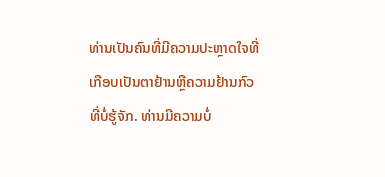ທ່ານເປັນຄົນທີ່ມີຄວາມປະຫຼາດໃຈທີ່ເກືອບເປັນຕາຢ້ານຫຼືຄວາມຢ້ານກົວທີ່ບໍ່ຮູ້ຈັກ. ທ່ານມີຄວາມບໍ່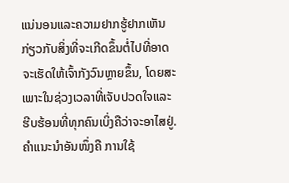ແນ່ນອນແລະຄວາມຢາກຮູ້ຢາກເຫັນກ່ຽວກັບສິ່ງທີ່ຈະເກີດຂຶ້ນຕໍ່ໄປທີ່ອາດຈະເຮັດໃຫ້ເຈົ້າກັງວົນຫຼາຍຂຶ້ນ, ໂດຍສະເພາະໃນຊ່ວງເວລາທີ່ເຈັບປວດໃຈແລະຮີບຮ້ອນທີ່ທຸກຄົນເບິ່ງຄືວ່າຈະອາໄສຢູ່. ຄຳແນະນຳອັນໜຶ່ງຄື ການໃຊ້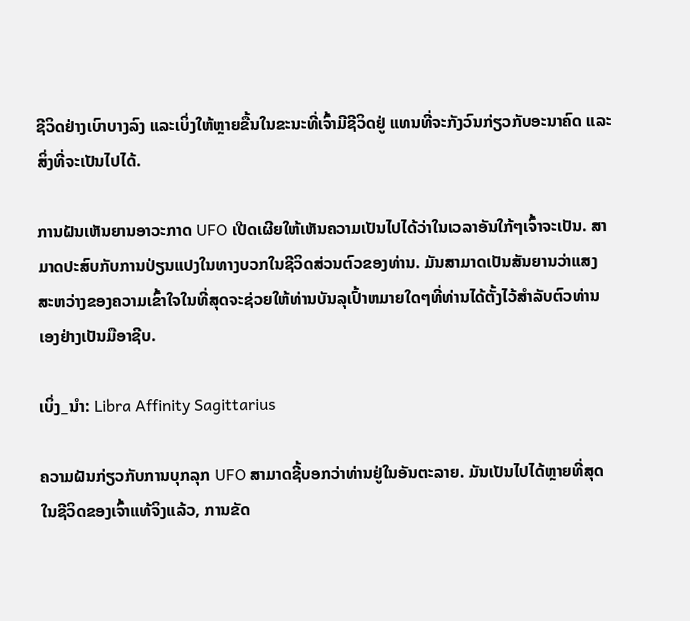ຊີວິດຢ່າງເບົາບາງລົງ ແລະເບິ່ງໃຫ້ຫຼາຍຂື້ນໃນຂະນະທີ່ເຈົ້າມີຊີວິດຢູ່ ແທນທີ່ຈະກັງວົນກ່ຽວກັບອະນາຄົດ ແລະສິ່ງທີ່ຈະເປັນໄປໄດ້.

ການຝັນເຫັນຍານອາວະກາດ UFO ເປີດເຜີຍໃຫ້ເຫັນຄວາມເປັນໄປໄດ້ວ່າໃນເວລາອັນໃກ້ໆເຈົ້າຈະເປັນ. ສາມາດປະສົບກັບການປ່ຽນແປງໃນທາງບວກໃນຊີວິດສ່ວນຕົວຂອງທ່ານ. ມັນສາມາດເປັນສັນຍານວ່າແສງສະຫວ່າງຂອງຄວາມເຂົ້າໃຈໃນທີ່ສຸດຈະຊ່ວຍໃຫ້ທ່ານບັນລຸເປົ້າຫມາຍໃດໆທີ່ທ່ານໄດ້ຕັ້ງໄວ້ສໍາລັບຕົວທ່ານເອງຢ່າງເປັນມືອາຊີບ.

ເບິ່ງ_ນຳ: Libra Affinity Sagittarius

ຄວາມຝັນກ່ຽວກັບການບຸກລຸກ UFO ສາມາດຊີ້ບອກວ່າທ່ານຢູ່ໃນອັນຕະລາຍ. ມັນເປັນໄປໄດ້ຫຼາຍທີ່ສຸດໃນຊີວິດຂອງເຈົ້າແທ້ຈິງແລ້ວ, ການຂັດ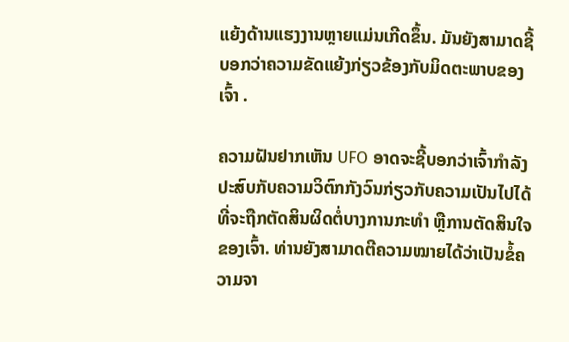ແຍ້ງດ້ານແຮງງານຫຼາຍແມ່ນເກີດຂຶ້ນ. ມັນຍັງສາມາດຊີ້ບອກວ່າຄວາມຂັດແຍ້ງກ່ຽວຂ້ອງກັບມິດຕະພາບຂອງເຈົ້າ .

ຄວາມຝັນຢາກເຫັນ UFO ອາດຈະຊີ້ບອກວ່າເຈົ້າກຳລັງປະສົບກັບຄວາມວິຕົກກັງວົນກ່ຽວກັບຄວາມເປັນໄປໄດ້ທີ່ຈະຖືກຕັດສິນຜິດຕໍ່ບາງການກະທໍາ ຫຼືການຕັດສິນໃຈຂອງເຈົ້າ. ທ່ານຍັງສາມາດຕີຄວາມໝາຍໄດ້ວ່າເປັນຂໍ້ຄວາມຈາ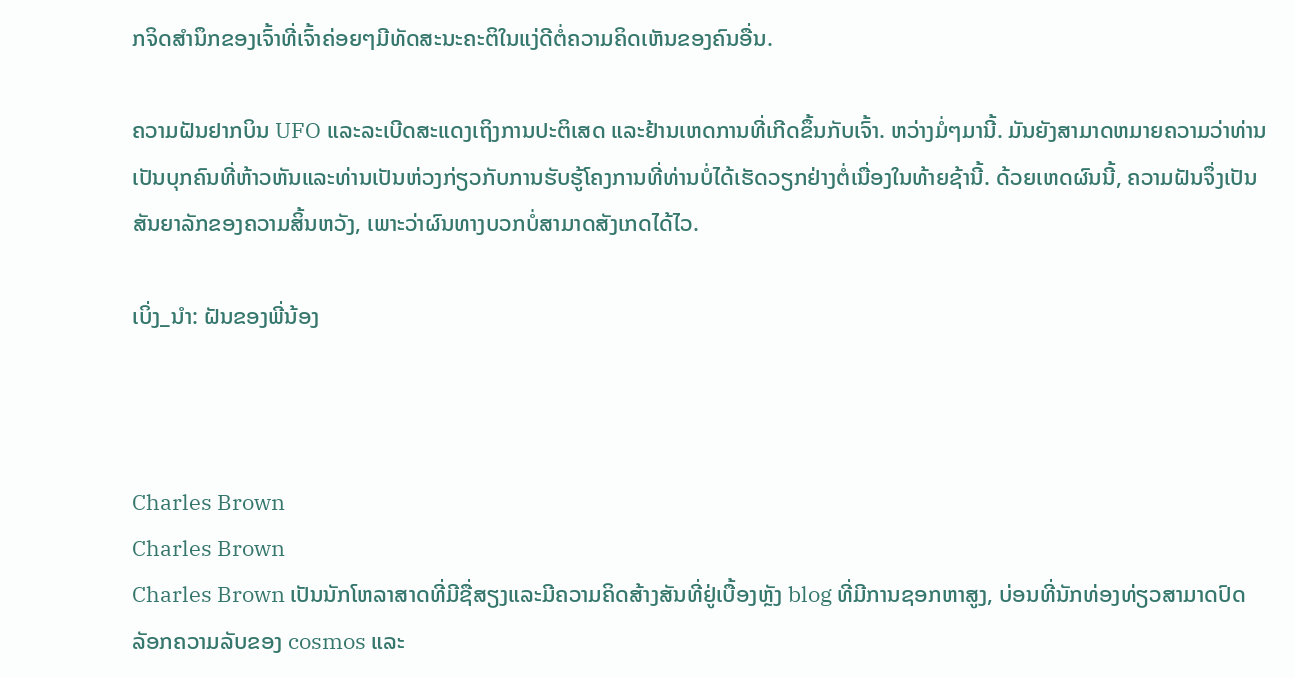ກຈິດສຳນຶກຂອງເຈົ້າທີ່ເຈົ້າຄ່ອຍໆມີທັດສະນະຄະຕິໃນແງ່ດີຕໍ່ຄວາມຄິດເຫັນຂອງຄົນອື່ນ.

ຄວາມຝັນຢາກບິນ UFO ແລະລະເບີດສະແດງເຖິງການປະຕິເສດ ແລະຢ້ານເຫດການທີ່ເກີດຂຶ້ນກັບເຈົ້າ. ຫວ່າງມໍ່ໆມານີ້. ມັນຍັງສາມາດຫມາຍຄວາມວ່າທ່ານເປັນບຸກຄົນທີ່ຫ້າວຫັນແລະທ່ານເປັນຫ່ວງກ່ຽວກັບການຮັບຮູ້ໂຄງການທີ່ທ່ານບໍ່ໄດ້ເຮັດວຽກຢ່າງຕໍ່ເນື່ອງໃນທ້າຍຊ້ານີ້. ດ້ວຍເຫດຜົນນີ້, ຄວາມຝັນຈຶ່ງເປັນສັນຍາລັກຂອງຄວາມສິ້ນຫວັງ, ເພາະວ່າຜົນທາງບວກບໍ່ສາມາດສັງເກດໄດ້ໄວ.

ເບິ່ງ_ນຳ: ຝັນຂອງພີ່ນ້ອງ



Charles Brown
Charles Brown
Charles Brown ເປັນນັກໂຫລາສາດທີ່ມີຊື່ສຽງແລະມີຄວາມຄິດສ້າງສັນທີ່ຢູ່ເບື້ອງຫຼັງ blog ທີ່ມີການຊອກຫາສູງ, ບ່ອນທີ່ນັກທ່ອງທ່ຽວສາມາດປົດລັອກຄວາມລັບຂອງ cosmos ແລະ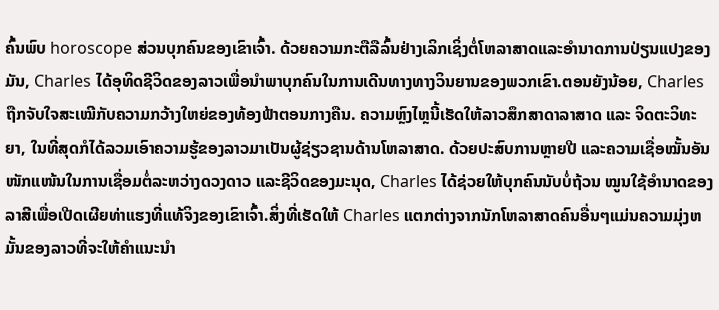ຄົ້ນພົບ horoscope ສ່ວນບຸກຄົນຂອງເຂົາເຈົ້າ. ດ້ວຍຄວາມກະຕືລືລົ້ນຢ່າງເລິກເຊິ່ງຕໍ່ໂຫລາສາດແລະອໍານາດການປ່ຽນແປງຂອງມັນ, Charles ໄດ້ອຸທິດຊີວິດຂອງລາວເພື່ອນໍາພາບຸກຄົນໃນການເດີນທາງທາງວິນຍານຂອງພວກເຂົາ.ຕອນຍັງນ້ອຍ, Charles ຖືກຈັບໃຈສະເໝີກັບຄວາມກວ້າງໃຫຍ່ຂອງທ້ອງຟ້າຕອນກາງຄືນ. ຄວາມຫຼົງໄຫຼນີ້ເຮັດໃຫ້ລາວສຶກສາດາລາສາດ ແລະ ຈິດຕະວິທະຍາ, ໃນທີ່ສຸດກໍໄດ້ລວມເອົາຄວາມຮູ້ຂອງລາວມາເປັນຜູ້ຊ່ຽວຊານດ້ານໂຫລາສາດ. ດ້ວຍປະສົບການຫຼາຍປີ ແລະຄວາມເຊື່ອໝັ້ນອັນໜັກແໜ້ນໃນການເຊື່ອມຕໍ່ລະຫວ່າງດວງດາວ ແລະຊີວິດຂອງມະນຸດ, Charles ໄດ້ຊ່ວຍໃຫ້ບຸກຄົນນັບບໍ່ຖ້ວນ ໝູນໃຊ້ອຳນາດຂອງລາສີເພື່ອເປີດເຜີຍທ່າແຮງທີ່ແທ້ຈິງຂອງເຂົາເຈົ້າ.ສິ່ງທີ່ເຮັດໃຫ້ Charles ແຕກຕ່າງຈາກນັກໂຫລາສາດຄົນອື່ນໆແມ່ນຄວາມມຸ່ງຫມັ້ນຂອງລາວທີ່ຈະໃຫ້ຄໍາແນະນໍາ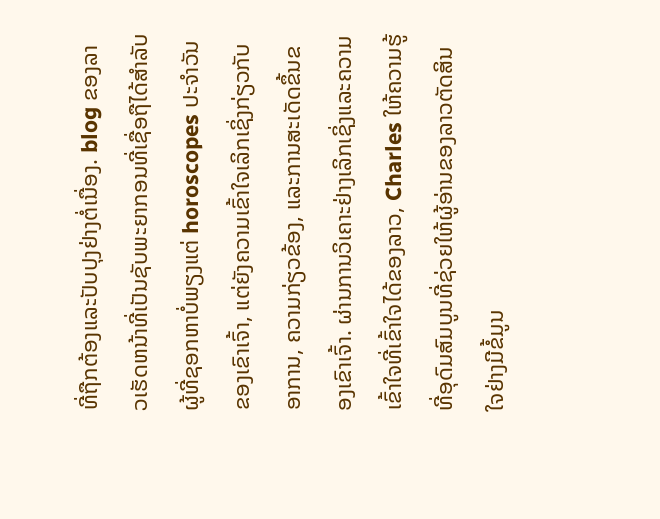ທີ່ຖືກຕ້ອງແລະປັບປຸງຢ່າງຕໍ່ເນື່ອງ. blog ຂອງລາວເຮັດຫນ້າທີ່ເປັນຊັບພະຍາກອນທີ່ເຊື່ອຖືໄດ້ສໍາລັບຜູ້ທີ່ຊອກຫາບໍ່ພຽງແຕ່ horoscopes ປະຈໍາວັນຂອງເຂົາເຈົ້າ, ແຕ່ຍັງຄວາມເຂົ້າໃຈເລິກເຊິ່ງກ່ຽວກັບອາການ, ຄວາມກ່ຽວຂ້ອງ, ແລະການສະເດັດຂຶ້ນຂອງເຂົາເຈົ້າ. ຜ່ານການວິເຄາະຢ່າງເລິກເຊິ່ງແລະຄວາມເຂົ້າໃຈທີ່ເຂົ້າໃຈໄດ້ຂອງລາວ, Charles ໃຫ້ຄວາມຮູ້ທີ່ອຸດົມສົມບູນທີ່ຊ່ວຍໃຫ້ຜູ້ອ່ານຂອງລາວຕັດສິນໃຈຢ່າງມີຂໍ້ມູນ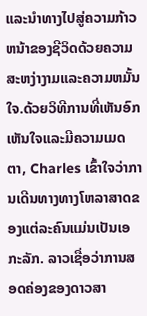ແລະນໍາທາງໄປສູ່ຄວາມກ້າວຫນ້າຂອງຊີວິດດ້ວຍຄວາມສະຫງ່າງາມແລະຄວາມຫມັ້ນໃຈ.ດ້ວຍວິທີການທີ່ເຫັນອົກເຫັນໃຈແລະມີຄວາມເມດຕາ, Charles ເຂົ້າໃຈວ່າການເດີນທາງທາງໂຫລາສາດຂອງແຕ່ລະຄົນແມ່ນເປັນເອກະລັກ. ລາວເຊື່ອວ່າການສອດຄ່ອງຂອງດາວສາ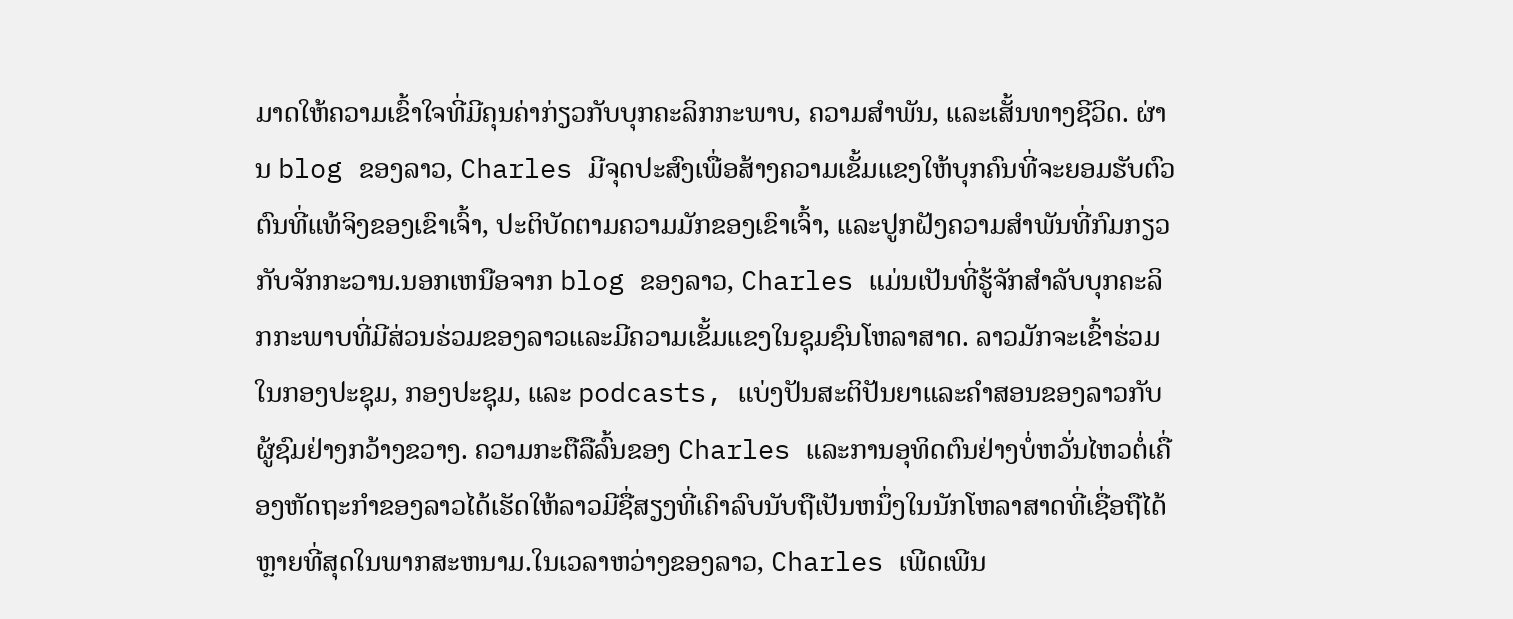ມາດໃຫ້ຄວາມເຂົ້າໃຈທີ່ມີຄຸນຄ່າກ່ຽວກັບບຸກຄະລິກກະພາບ, ຄວາມສໍາພັນ, ແລະເສັ້ນທາງຊີວິດ. ຜ່ານ blog ຂອງລາວ, Charles ມີຈຸດປະສົງເພື່ອສ້າງຄວາມເຂັ້ມແຂງໃຫ້ບຸກຄົນທີ່ຈະຍອມຮັບຕົວຕົນທີ່ແທ້ຈິງຂອງເຂົາເຈົ້າ, ປະຕິບັດຕາມຄວາມມັກຂອງເຂົາເຈົ້າ, ແລະປູກຝັງຄວາມສໍາພັນທີ່ກົມກຽວກັບຈັກກະວານ.ນອກເຫນືອຈາກ blog ຂອງລາວ, Charles ແມ່ນເປັນທີ່ຮູ້ຈັກສໍາລັບບຸກຄະລິກກະພາບທີ່ມີສ່ວນຮ່ວມຂອງລາວແລະມີຄວາມເຂັ້ມແຂງໃນຊຸມຊົນໂຫລາສາດ. ລາວມັກຈະເຂົ້າຮ່ວມໃນກອງປະຊຸມ, ກອງປະຊຸມ, ແລະ podcasts, ແບ່ງປັນສະຕິປັນຍາແລະຄໍາສອນຂອງລາວກັບຜູ້ຊົມຢ່າງກວ້າງຂວາງ. ຄວາມກະຕືລືລົ້ນຂອງ Charles ແລະການອຸທິດຕົນຢ່າງບໍ່ຫວັ່ນໄຫວຕໍ່ເຄື່ອງຫັດຖະກໍາຂອງລາວໄດ້ເຮັດໃຫ້ລາວມີຊື່ສຽງທີ່ເຄົາລົບນັບຖືເປັນຫນຶ່ງໃນນັກໂຫລາສາດທີ່ເຊື່ອຖືໄດ້ຫຼາຍທີ່ສຸດໃນພາກສະຫນາມ.ໃນເວລາຫວ່າງຂອງລາວ, Charles ເພີດເພີນ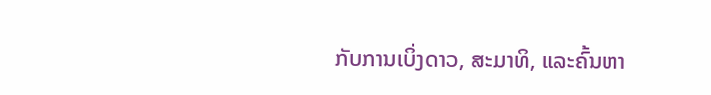ກັບການເບິ່ງດາວ, ສະມາທິ, ແລະຄົ້ນຫາ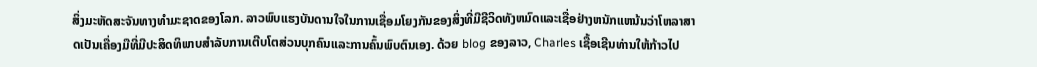ສິ່ງມະຫັດສະຈັນທາງທໍາມະຊາດຂອງໂລກ. ລາວພົບແຮງບັນດານໃຈໃນການເຊື່ອມໂຍງກັນຂອງສິ່ງທີ່ມີຊີວິດທັງຫມົດແລະເຊື່ອຢ່າງຫນັກແຫນ້ນວ່າໂຫລາສາດເປັນເຄື່ອງມືທີ່ມີປະສິດທິພາບສໍາລັບການເຕີບໂຕສ່ວນບຸກຄົນແລະການຄົ້ນພົບຕົນເອງ. ດ້ວຍ blog ຂອງລາວ, Charles ເຊື້ອເຊີນທ່ານໃຫ້ກ້າວໄປ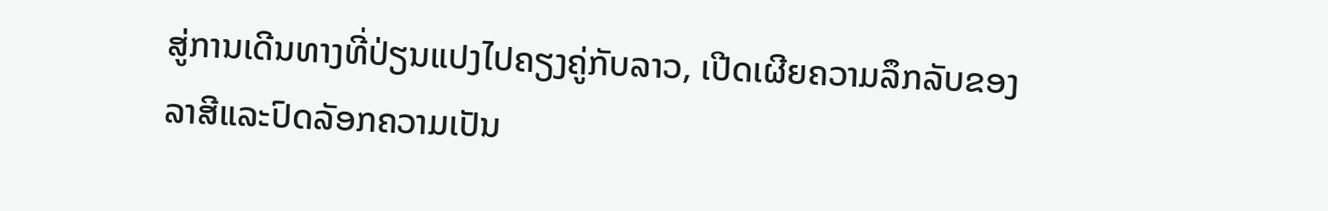ສູ່ການເດີນທາງທີ່ປ່ຽນແປງໄປຄຽງຄູ່ກັບລາວ, ເປີດເຜີຍຄວາມລຶກລັບຂອງລາສີແລະປົດລັອກຄວາມເປັນ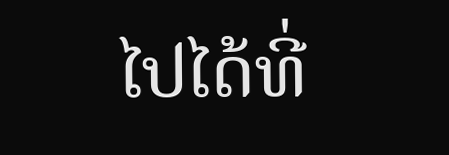ໄປໄດ້ທີ່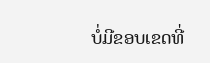ບໍ່ມີຂອບເຂດທີ່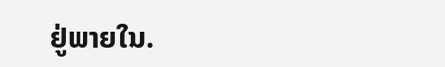ຢູ່ພາຍໃນ.